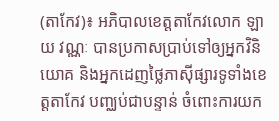(តាកែវ)៖ អភិបាលខេត្តតាកែវលោក ឡាយ វណ្ណៈ បានប្រកាសប្រាប់ទៅឲ្យអ្នកវិនិយោគ និងអ្នកដេញថ្លៃភាស៊ីផ្សារទូទាំងខេត្តតាកែវ បញ្ឈប់ជាបន្ទាន់ ចំពោះការយក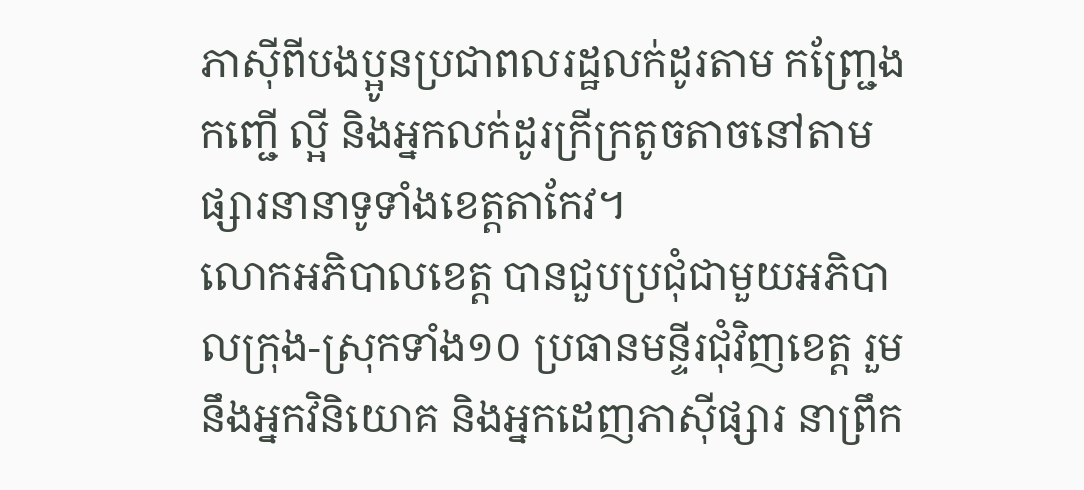ភាស៊ីពីបងប្អូនប្រជាពលរដ្ឋលក់ដូរតាម កញ្ជ្រែង កញ្ជើ ល្អី និងអ្នកលក់ដូរក្រីក្រតូចតាចនៅតាមផ្សារនានាទូទាំងខេត្តតាកែវ។
លោកអភិបាលខេត្ត បានជួបប្រជុំជាមួយអភិបាលក្រុង-ស្រុកទាំង១០ ប្រធានមន្ទីរជុំវិញខេត្ត រួមនឹងអ្នកវិនិយោគ និងអ្នកដេញភាស៊ីផ្សារ នាព្រឹក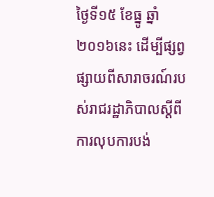ថ្ងៃទី១៥ ខែធ្នូ ឆ្នាំ២០១៦នេះ ដើម្បីផ្សព្វផ្សាយពីសារាចរណ៍របស់រាជរដ្ឋាភិបាលស្តីពីការលុបការបង់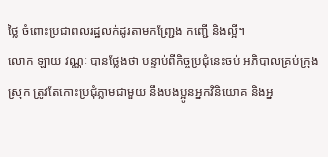ថ្លៃ ចំពោះប្រជាពលរដ្ឋលក់ដូរតាមកញ្ជ្រែង កញ្ជើ និងល្អី។
លោក ឡាយ វណ្ណៈ បានថ្លែងថា បន្ទាប់ពីកិច្ចប្រជុំនេះចប់ អភិបាលគ្រប់ក្រុង ស្រុក ត្រូវតែកោះប្រជុំភ្លាមជាមួយ នឹងបងប្អូនអ្នកវិនិយោគ និងអ្ន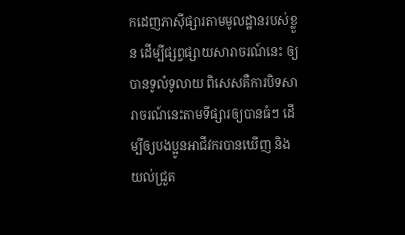កដេញភាស៊ីផ្សារតាមមូលដ្ឋានរបស់ខ្លួន ដើម្បីផ្សព្វផ្សាយសារាចរណ៍នេះ ឲ្យបានទូលំទូលាយ ពិសេសគឺការបិទសារាចរណ៍នេះតាមទីផ្សារឲ្យបានធំៗ ដើម្បីឲ្យបងប្អូនអាជីវករបានឃើញ និងយល់ជ្រួត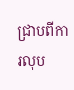ជ្រាបពីការលុប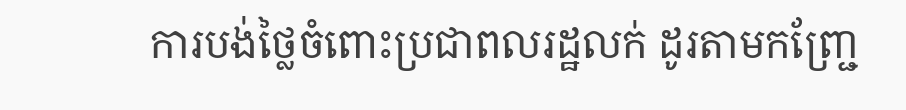ការបង់ថ្លៃចំពោះប្រជាពលរដ្ឋលក់ ដូរតាមកញ្ជ្រែ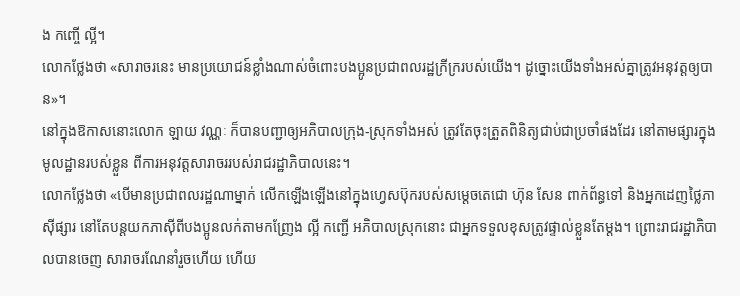ង កញ្ចើ ល្អី។
លោកថ្លែងថា «សារាចរនេះ មានប្រយោជន៍ខ្លាំងណាស់ចំពោះបងប្អូនប្រជាពលរដ្ឋក្រីក្ររបស់យើង។ ដូច្នោះយើងទាំងអស់គ្នាត្រូវអនុវត្តឲ្យបាន»។
នៅក្នុងឱកាសនោះលោក ឡាយ វណ្ណៈ ក៏បានបញ្ជាឲ្យអភិបាលក្រុង-ស្រុកទាំងអស់ ត្រូវតែចុះត្រួតពិនិត្យជាប់ជាប្រចាំផងដែរ នៅតាមផ្សារក្នុងមូលដ្ឋានរបស់ខ្លួន ពីការអនុវត្តសារាចររបស់រាជរដ្ឋាភិបាលនេះ។
លោកថ្លែងថា «បើមានប្រជាពលរដ្ឋណាម្នាក់ លើកឡើងឡើងនៅក្នុងហ្វេសប៊ុករបស់សម្ដេចតេជោ ហ៊ុន សែន ពាក់ព័ន្ធទៅ និងអ្នកដេញថ្លៃភាស៊ីផ្សារ នៅតែបន្តយកភាស៊ីពីបងប្អូនលក់តាមកញ្រែង ល្អី កញ្ជើ អភិបាលស្រុកនោះ ជាអ្នកទទួលខុសត្រូវផ្ទាល់ខ្លួនតែម្ដង។ ព្រោះរាជរដ្ឋាភិបាលបានចេញ សារាចរណែនាំរួចហើយ ហើយ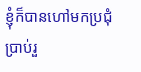ខ្ញុំក៏បានហៅមកប្រជុំប្រាប់រួ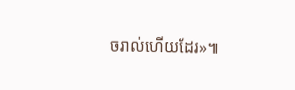ចរាល់ហើយដែរ»៕